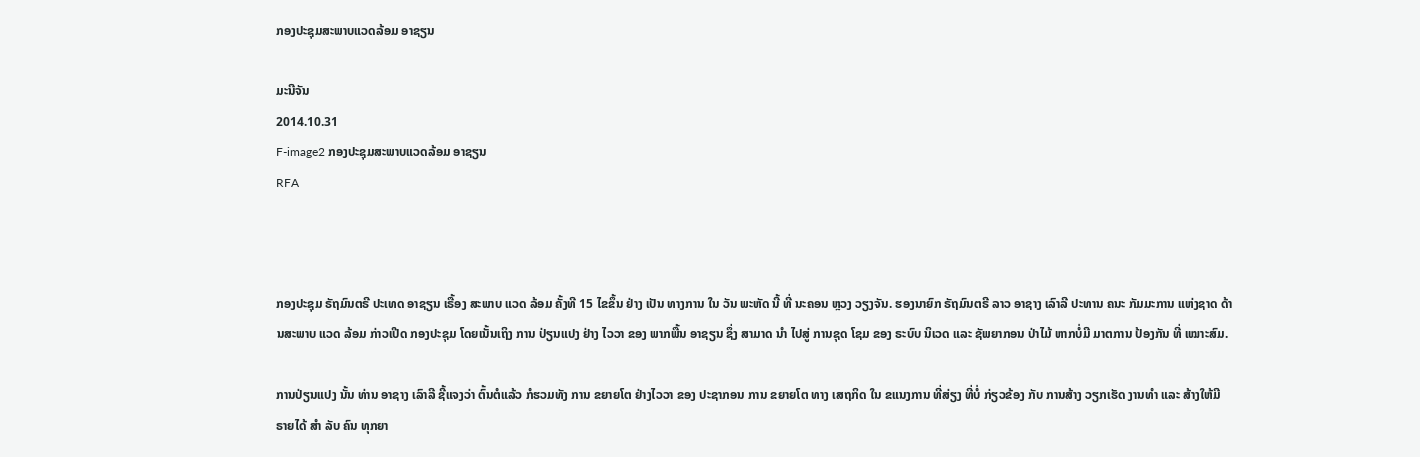ກອງປະຊຸມສະພາບແວດລ້ອມ ອາຊຽນ

ມະນີຈັນ
2014.10.31
F-image2 ກອງປະຊຸມສະພາບແວດລ້ອມ ອາຊຽນ
RFA



ກອງປະຊຸມ ຣັຖມົນຕຣີ ປະເທດ ອາຊຽນ ເຣື້ອງ ສະພາບ ແວດ ລ້ອມ ຄັ້ງທີ 15 ໄຂຂຶ້ນ ຢ່າງ ເປັນ ທາງການ ໃນ ວັນ ພະຫັດ ນີ້ ທີ່ ນະຄອນ ຫຼວງ ວຽງຈັນ. ຮອງນາຍົກ ຣັຖມົນຕຣີ ລາວ ອາຊາງ ເລົາລີ ປະທານ ຄນະ ກັມມະການ ແຫ່ງຊາດ ດ້ານສະພາບ ແວດ ລ້ອມ ກ່າວເປີດ ກອງປະຊຸມ ໂດຍເນັ້ນເຖິງ ການ ປ່ຽນແປງ ຢ່າງ ໄວວາ ຂອງ ພາກພື້ນ ອາຊຽນ ຊຶ່ງ ສາມາດ ນຳ ໄປສູ່ ການຊຸດ ໂຊມ ຂອງ ຣະບົບ ນິເວດ ແລະ ຊັພຍາກອນ ປ່າໄມ້ ຫາກບໍ່ມີ ມາຕການ ປ້ອງກັນ ທີ່ ເໝາະສົມ.

ການປ່ຽນແປງ ນັ້ນ ທ່ານ ອາຊາງ ເລົາລີ ຊີ້ແຈງວ່າ ຕົ້ນຕໍແລ້ວ ກໍຮວມທັງ ການ ຂຍາຍໂຕ ຢ່າງໄວວາ ຂອງ ປະຊາກອນ ການ ຂຍາຍໂຕ ທາງ ເສຖກິດ ໃນ ຂແນງການ ທີ່ສ່ຽງ ທີ່ບໍ່ ກ່ຽວຂ້ອງ ກັບ ການສ້າງ ວຽກເຮັດ ງານທຳ ແລະ ສ້າງໃຫ້ມີ ຣາຍໄດ້ ສຳ ລັບ ຄົນ ທຸກຍາ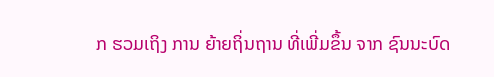ກ ຮວມເຖິງ ການ ຍ້າຍຖິ່ນຖານ ທີ່ເພີ່ມຂຶ້ນ ຈາກ ຊົນນະບົດ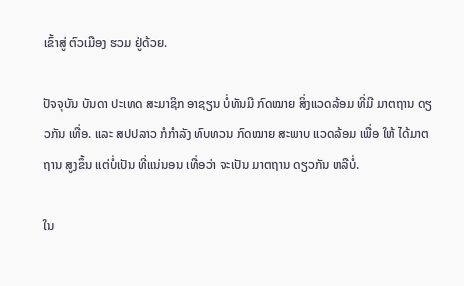ເຂົ້າສູ່ ຕົວເມືອງ ຮວມ ຢູ່ດ້ວຍ.

ປັຈຈຸບັນ ບັນດາ ປະເທດ ສະມາຊິກ ອາຊຽນ ບໍ່ທັນມີ ກົດໝາຍ ສິ່ງແວດລ້ອມ ທີ່ມີ ມາຕຖານ ດຽວກັນ ເທື່ອ. ແລະ ສປປລາວ ກໍກຳລັງ ທົບທວນ ກົດໝາຍ ສະພາບ ແວດລ້ອມ ເພື່ອ ໃຫ້ ໄດ້ມາຕຖານ ສູງຂຶ້ນ ແຕ່ບໍ່ເປັນ ທີ່ແນ່ນອນ ເທື່ອວ່າ ຈະເປັນ ມາຕຖານ ດຽວກັນ ຫລືບໍ່.

ໃນ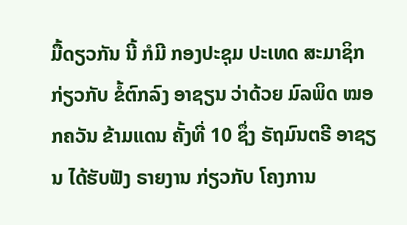ມື້ດຽວກັນ ນີ້ ກໍມີ ກອງປະຊຸມ ປະເທດ ສະມາຊິກ ກ່ຽວກັບ ຂໍ້ຕົກລົງ ອາຊຽນ ວ່າດ້ວຍ ມົລພິດ ໝອກຄວັນ ຂ້າມແດນ ຄັ້ງທີ່ 10 ຊຶ່ງ ຣັຖມົນຕຣີ ອາຊຽນ ໄດ້ຮັບຟັງ ຣາຍງານ ກ່ຽວກັບ ໂຄງການ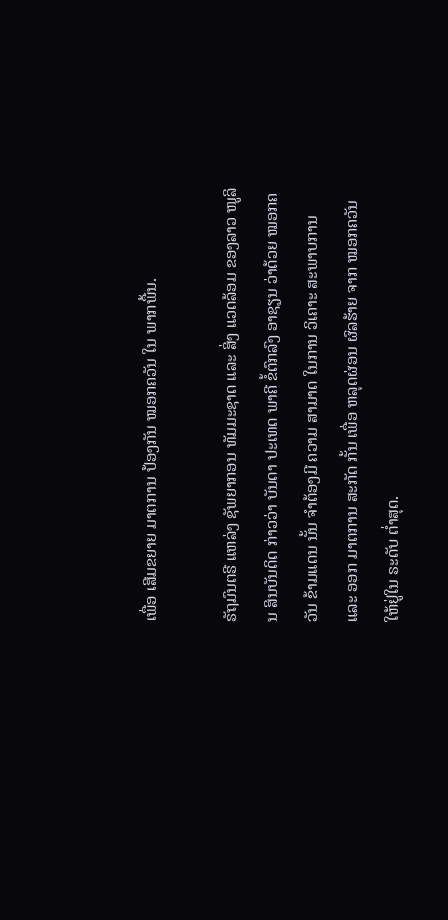ເພື່ອ ເສີມຂຍາຍ ມາຕການ ປ້ອງກັນ ໝອກຄວັນ ໃນ ພາກພື້ນ.

ຣັຖມົນຕຣີ ແຫລ່ງ ຊັພຍາກອນ ທັມມະຊາດ ແລະ ສິ່ງ ແວດລ້ອມ ຂອງລາວ ໜູລິນ ສິນບັນດິດ ກ່າວວ່າ ບັນດາ ປະເທດ ພາຄີ ຂໍ້ຕົກລົງ ອາຊຽນ ວ່າດ້ວຍ ໝອກຄວັນ ຂ້າມແດນ ນັ້ນ ຈຳຕ້ອງມີ ຄວາມ ສາມາດ ໃນການ ວິເຄາະ ສະພາບການ ແລະ ອອກ ມາຕການ ສະກັດ ກັ້ນ ເພື່ອ ຫລຸດຜ່ອນ ຜົລຮ້າຍ ຈາກ ໝອກຄວັນ ໃຫ້ຢູ່ໃນ ຣະດັບ ຕ່ຳສຸດ.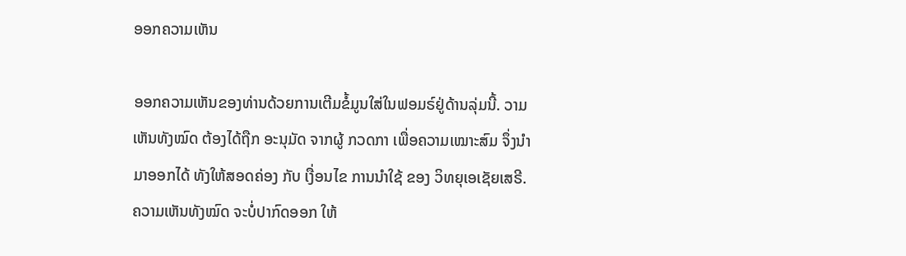ອອກຄວາມເຫັນ

ອອກຄວາມເຫັນຂອງທ່ານດ້ວຍການເຕີມຂໍ້ມູນໃສ່ໃນຟອມຣ໌ຢູ່ດ້ານລຸ່ມນີ້. ວາມເຫັນທັງໝົດ ຕ້ອງໄດ້ຖືກ ອະນຸມັດ ຈາກຜູ້ ກວດກາ ເພື່ອຄວາມເໝາະສົມ ຈຶ່ງນໍາມາອອກໄດ້ ທັງໃຫ້ສອດຄ່ອງ ກັບ ເງື່ອນໄຂ ການນຳໃຊ້ ຂອງ ວິທຍຸເອເຊັຍເສຣີ. ຄວາມເຫັນທັງໝົດ ຈະບໍ່ປາກົດອອກ ໃຫ້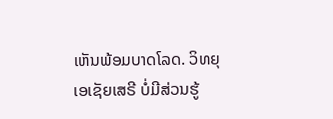ເຫັນພ້ອມບາດໂລດ. ວິທຍຸເອເຊັຍເສຣີ ບໍ່ມີສ່ວນຮູ້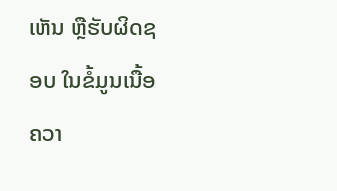ເຫັນ ຫຼືຮັບຜິດຊອບ ໃນຂໍ້ມູນເນື້ອຄວາ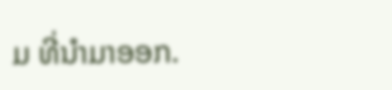ມ ທີ່ນໍາມາອອກ.